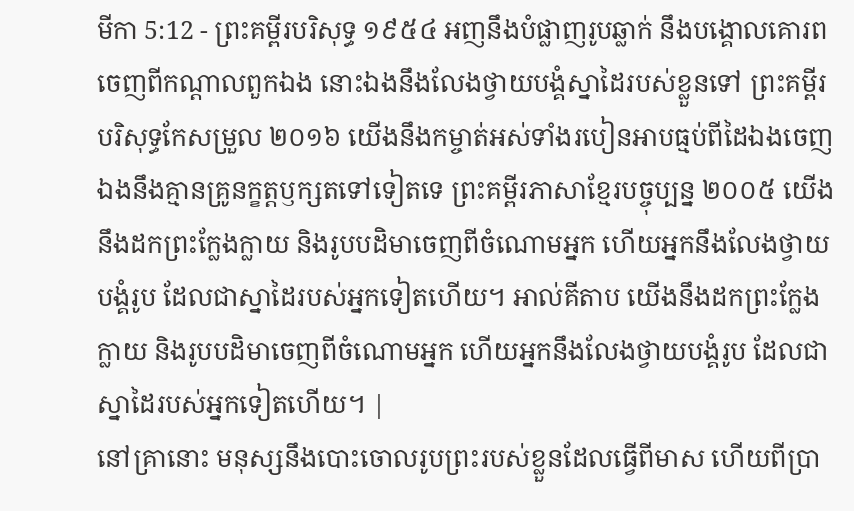មីកា 5:12 - ព្រះគម្ពីរបរិសុទ្ធ ១៩៥៤ អញនឹងបំផ្លាញរូបឆ្លាក់ នឹងបង្គោលគោរពចេញពីកណ្តាលពួកឯង នោះឯងនឹងលែងថ្វាយបង្គំស្នាដៃរបស់ខ្លួនទៅ ព្រះគម្ពីរបរិសុទ្ធកែសម្រួល ២០១៦ យើងនឹងកម្ចាត់អស់ទាំងរបៀនអាបធ្មប់ពីដៃឯងចេញ ឯងនឹងគ្មានគ្រូនក្ខត្តឫក្សតទៅទៀតទេ ព្រះគម្ពីរភាសាខ្មែរបច្ចុប្បន្ន ២០០៥ យើងនឹងដកព្រះក្លែងក្លាយ និងរូបបដិមាចេញពីចំណោមអ្នក ហើយអ្នកនឹងលែងថ្វាយបង្គំរូប ដែលជាស្នាដៃរបស់អ្នកទៀតហើយ។ អាល់គីតាប យើងនឹងដកព្រះក្លែងក្លាយ និងរូបបដិមាចេញពីចំណោមអ្នក ហើយអ្នកនឹងលែងថ្វាយបង្គំរូប ដែលជាស្នាដៃរបស់អ្នកទៀតហើយ។ |
នៅគ្រានោះ មនុស្សនឹងបោះចោលរូបព្រះរបស់ខ្លួនដែលធ្វើពីមាស ហើយពីប្រា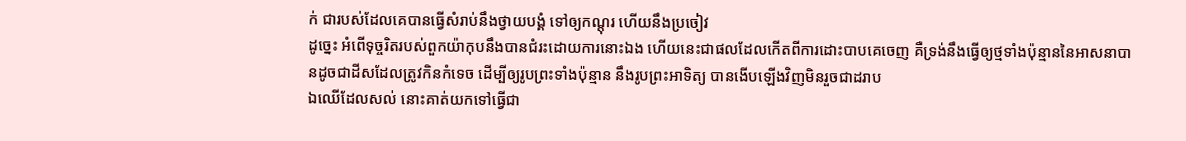ក់ ជារបស់ដែលគេបានធ្វើសំរាប់នឹងថ្វាយបង្គំ ទៅឲ្យកណ្តុរ ហើយនឹងប្រចៀវ
ដូច្នេះ អំពើទុច្ចរិតរបស់ពួកយ៉ាកុបនឹងបានជំរះដោយការនោះឯង ហើយនេះជាផលដែលកើតពីការដោះបាបគេចេញ គឺទ្រង់នឹងធ្វើឲ្យថ្មទាំងប៉ុន្មាននៃអាសនាបានដូចជាដីសដែលត្រូវកិនកំទេច ដើម្បីឲ្យរូបព្រះទាំងប៉ុន្មាន នឹងរូបព្រះអាទិត្យ បានងើបឡើងវិញមិនរួចជាដរាប
ឯឈើដែលសល់ នោះគាត់យកទៅធ្វើជា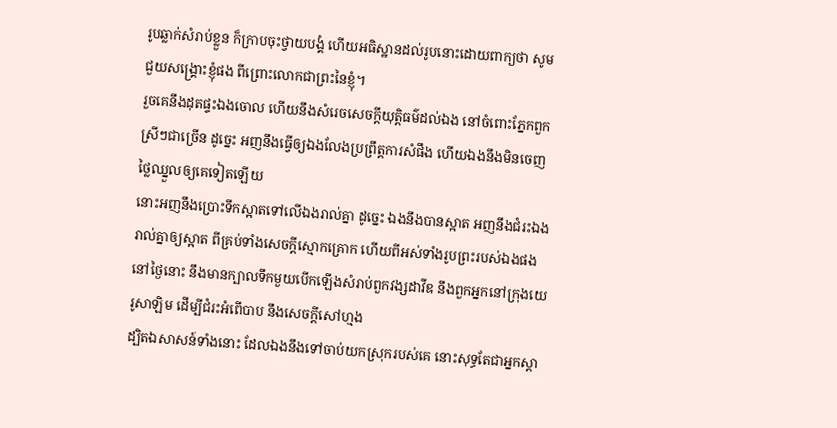រូបឆ្លាក់សំរាប់ខ្លួន ក៏ក្រាបចុះថ្វាយបង្គំ ហើយអធិស្ឋានដល់រូបនោះដោយពាក្យថា សូមជួយសង្គ្រោះខ្ញុំផង ពីព្រោះលោកជាព្រះនៃខ្ញុំ។
រួចគេនឹងដុតផ្ទះឯងចោល ហើយនឹងសំរេចសេចក្ដីយុត្តិធម៌ដល់ឯង នៅចំពោះភ្នែកពួកស្រីៗជាច្រើន ដូច្នេះ អញនឹងធ្វើឲ្យឯងលែងប្រព្រឹត្តការសំផឹង ហើយឯងនឹងមិនចេញថ្លៃឈ្នួលឲ្យគេទៀតឡើយ
នោះអញនឹងប្រោះទឹកស្អាតទៅលើឯងរាល់គ្នា ដូច្នេះ ឯងនឹងបានស្អាត អញនឹងជំរះឯងរាល់គ្នាឲ្យស្អាត ពីគ្រប់ទាំងសេចក្ដីស្មោកគ្រោក ហើយពីអស់ទាំងរូបព្រះរបស់ឯងផង
នៅថ្ងៃនោះ នឹងមានក្បាលទឹកមួយបើកឡើងសំរាប់ពួកវង្សដាវីឌ នឹងពួកអ្នកនៅក្រុងយេរូសាឡិម ដើម្បីជំរះអំពើបាប នឹងសេចក្ដីសៅហ្មង
ដ្បិតឯសាសន៍ទាំងនោះ ដែលឯងនឹងទៅចាប់យកស្រុករបស់គេ នោះសុទ្ធតែជាអ្នកស្តា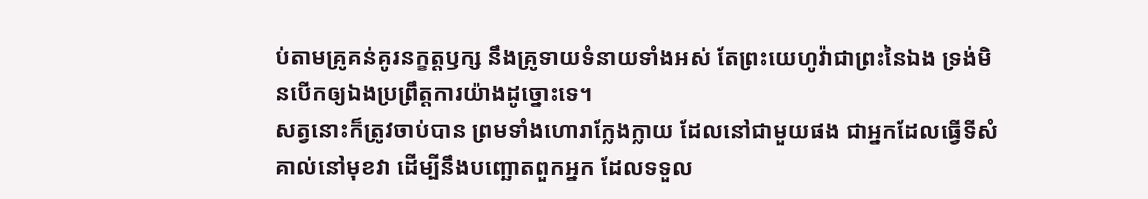ប់តាមគ្រូគន់គូរនក្ខត្តឫក្ស នឹងគ្រូទាយទំនាយទាំងអស់ តែព្រះយេហូវ៉ាជាព្រះនៃឯង ទ្រង់មិនបើកឲ្យឯងប្រព្រឹត្តការយ៉ាងដូច្នោះទេ។
សត្វនោះក៏ត្រូវចាប់បាន ព្រមទាំងហោរាក្លែងក្លាយ ដែលនៅជាមួយផង ជាអ្នកដែលធ្វើទីសំគាល់នៅមុខវា ដើម្បីនឹងបញ្ឆោតពួកអ្នក ដែលទទួល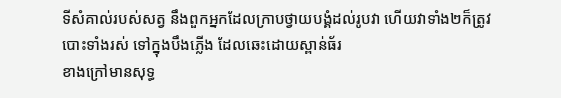ទីសំគាល់របស់សត្វ នឹងពួកអ្នកដែលក្រាបថ្វាយបង្គំដល់រូបវា ហើយវាទាំង២ក៏ត្រូវបោះទាំងរស់ ទៅក្នុងបឹងភ្លើង ដែលឆេះដោយស្ពាន់ធ័រ
ខាងក្រៅមានសុទ្ធ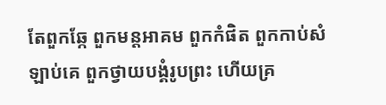តែពួកឆ្កែ ពួកមន្តអាគម ពួកកំផិត ពួកកាប់សំឡាប់គេ ពួកថ្វាយបង្គំរូបព្រះ ហើយគ្រ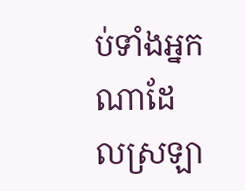ប់ទាំងអ្នកណាដែលស្រឡា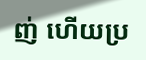ញ់ ហើយប្រ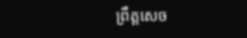ព្រឹត្តសេច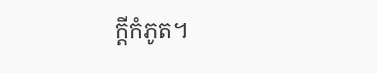ក្ដីកំភូត។